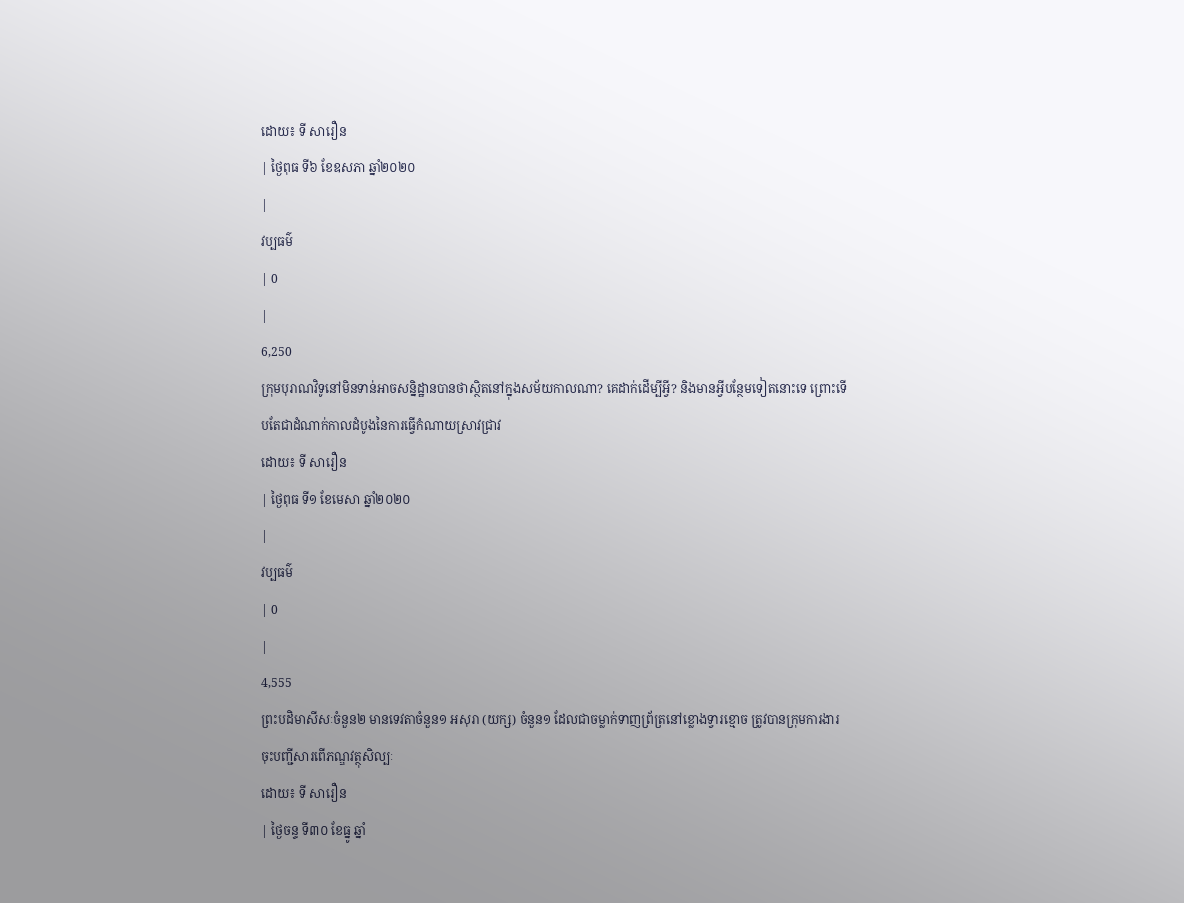ដោយ៖ ទី សារឿន
| ថ្ងៃពុធ ទី៦ ខែឧសភា ឆ្នាំ២០២០
|
វប្បធម៌
| 0
|
6,250
ក្រុមបុរាណវិទូនៅមិនទាន់អាចសន្និដ្ឋានបានថាស្ថិតនៅក្នុងសម័យកាលណា? គេដាក់ដើម្បីអ្វី? និងមានអ្វីបន្ថែមទៀតនោះទេ ព្រោះទើបតែជាដំណាក់កាលដំបូងនៃការធ្វើកំណាយស្រាវជ្រាវ
ដោយ៖ ទី សារឿន
| ថ្ងៃពុធ ទី១ ខែមេសា ឆ្នាំ២០២០
|
វប្បធម៌
| 0
|
4,555
ព្រះបដិមាសីសៈចំនួន២ មានទេវតាចំនួន១ អសុរា (យក្ស) ចំនួន១ ដែលជាចម្លាក់ទាញព្រ័ត្រនៅខ្លោងទ្វារខ្មោច ត្រូវបានក្រុមការងារចុះបញ្ជីសារពើភណ្ឌវត្ថុសិល្បៈ
ដោយ៖ ទី សារឿន
| ថ្ងៃចន្ទ ទី៣០ ខែធ្នូ ឆ្នាំ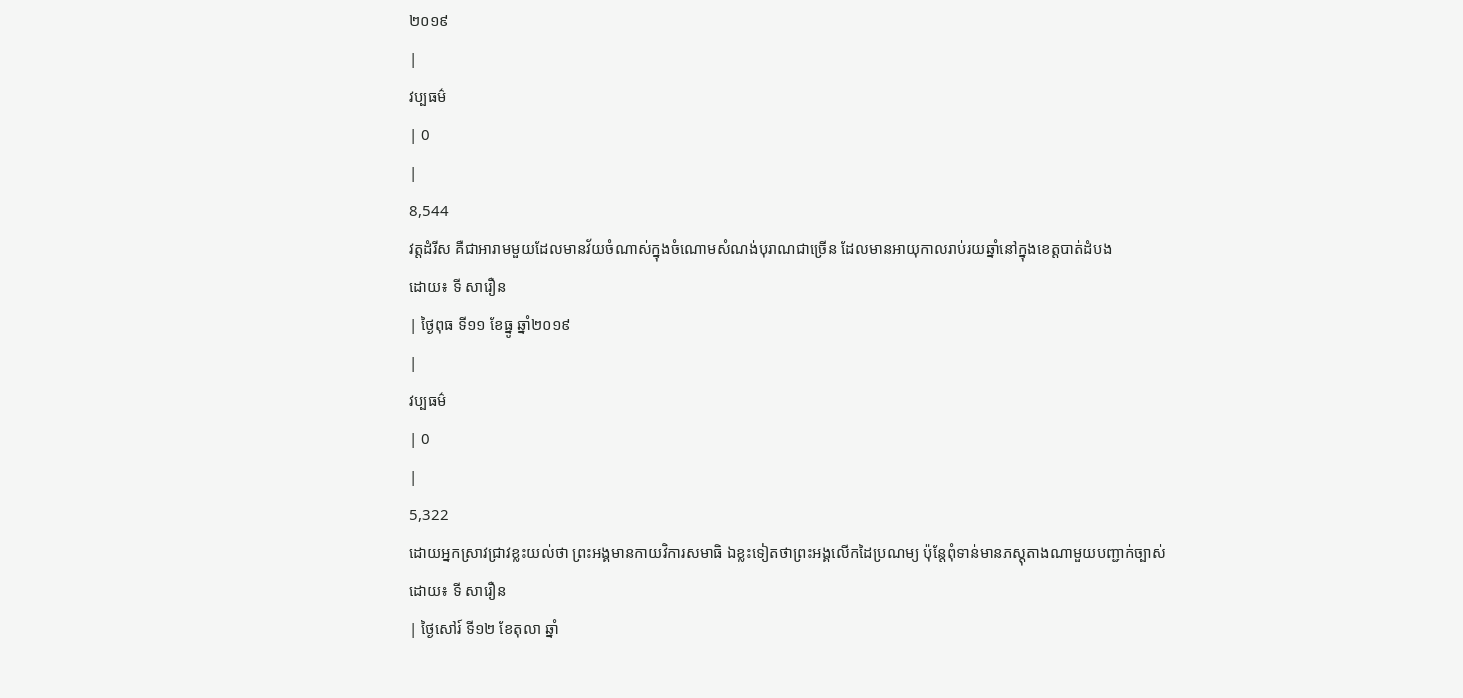២០១៩
|
វប្បធម៌
| 0
|
8,544
វត្តដំរីស គឺជាអារាមមួយដែលមានវ័យចំណាស់ក្នុងចំណោមសំណង់បុរាណជាច្រើន ដែលមានអាយុកាលរាប់រយឆ្នាំនៅក្នុងខេត្តបាត់ដំបង
ដោយ៖ ទី សារឿន
| ថ្ងៃពុធ ទី១១ ខែធ្នូ ឆ្នាំ២០១៩
|
វប្បធម៌
| 0
|
5,322
ដោយអ្នកស្រាវជ្រាវខ្លះយល់ថា ព្រះអង្គមានកាយវិការសមាធិ ឯខ្លះទៀតថាព្រះអង្គលើកដៃប្រណម្យ ប៉ុន្តែពុំទាន់មានភស្តុតាងណាមួយបញ្ជាក់ច្បាស់
ដោយ៖ ទី សារឿន
| ថ្ងៃសៅរ៍ ទី១២ ខែតុលា ឆ្នាំ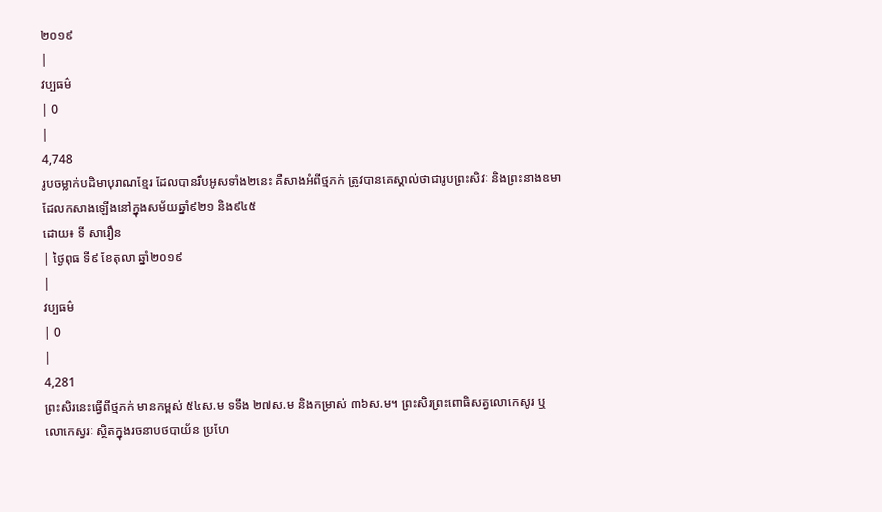២០១៩
|
វប្បធម៌
| 0
|
4,748
រូបចម្លាក់បដិមាបុរាណខ្មែរ ដែលបានរឹបអូសទាំង២នេះ គឺសាងអំពីថ្មភក់ ត្រូវបានគេស្គាល់ថាជារូបព្រះសិវៈ និងព្រះនាងឧមា ដែលកសាងឡើងនៅក្នុងសម័យឆ្នាំ៩២១ និង៩៤៥
ដោយ៖ ទី សារឿន
| ថ្ងៃពុធ ទី៩ ខែតុលា ឆ្នាំ២០១៩
|
វប្បធម៌
| 0
|
4,281
ព្រះសិរនេះធ្វើពីថ្មភក់ មានកម្ពស់ ៥៤ស.ម ទទឹង ២៧ស.ម និងកម្រាស់ ៣៦ស.ម។ ព្រះសិរព្រះពោធិសត្វលោកេសូរ ឬ លោកេស្វរៈ ស្ថិតក្នុងរចនាបថបាយ័ន ប្រហែ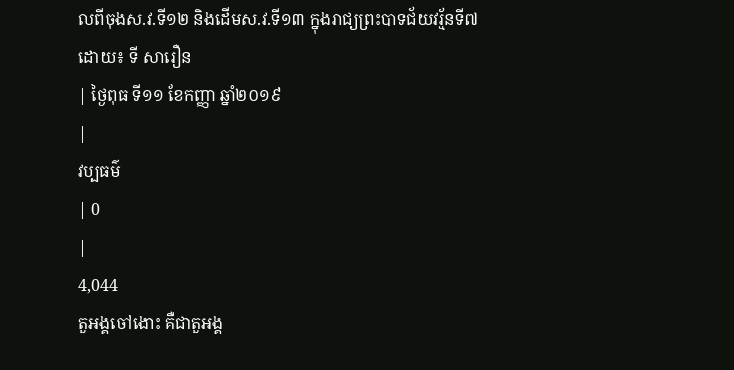លពីចុងស.វ.ទី១២ និងដើមស.វ.ទី១៣ ក្នុងរាជ្យព្រះបាទជ័យវរ្ម័នទី៧
ដោយ៖ ទី សារឿន
| ថ្ងៃពុធ ទី១១ ខែកញ្ញា ឆ្នាំ២០១៩
|
វប្បធម៌
| 0
|
4,044
តួអង្គចៅងោះ គឺជាតួអង្គ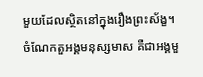មួយដែលស្ថិតនៅក្នុងរឿងព្រះស័ង្ខ។ ចំណែកតួអង្គមនុស្សមាស គឺជាអង្គមួ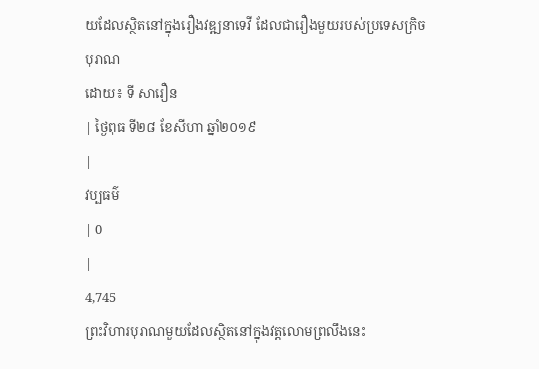យដែលស្ថិតនៅក្នុងរឿងវឌ្ឍនាទេវី ដែលជារឿងមួយរបស់ប្រទេសក្រិចបុរាណ
ដោយ៖ ទី សារឿន
| ថ្ងៃពុធ ទី២៨ ខែសីហា ឆ្នាំ២០១៩
|
វប្បធម៌
| 0
|
4,745
ព្រះវិហារបុរាណមួយដែលស្ថិតនៅក្នុងវត្តលោមព្រលឹងនេះ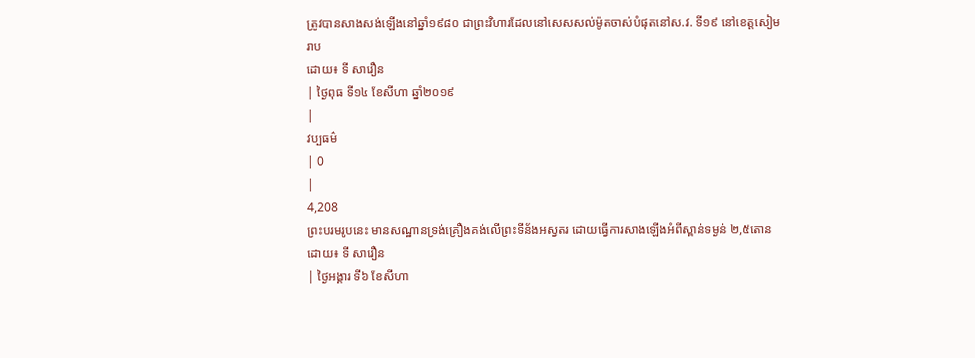ត្រូវបានសាងសង់ឡើងនៅឆ្នាំ១៩៨០ ជាព្រះវិហារដែលនៅសេសសល់ម៉ូតចាស់បំផុតនៅស.វ. ទី១៩ នៅខេត្តសៀមរាប
ដោយ៖ ទី សារឿន
| ថ្ងៃពុធ ទី១៤ ខែសីហា ឆ្នាំ២០១៩
|
វប្បធម៌
| 0
|
4,208
ព្រះបរមរូបនេះ មានសណ្ឋានទ្រង់គ្រឿងគង់លើព្រះទីន័ងអស្វតរ ដោយធ្វើការសាងឡើងអំពីស្ពាន់ទម្ងន់ ២,៥តោន
ដោយ៖ ទី សារឿន
| ថ្ងៃអង្គារ ទី៦ ខែសីហា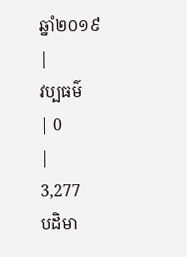ឆ្នាំ២០១៩
|
វប្បធម៌
| 0
|
3,277
បដិមា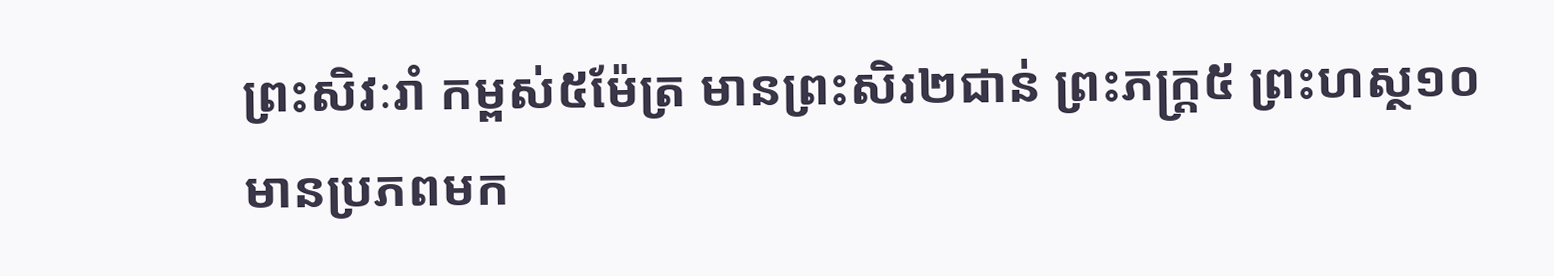ព្រះសិវៈរាំ កម្ពស់៥ម៉ែត្រ មានព្រះសិរ២ជាន់ ព្រះភក្ត្រ៥ ព្រះហស្ថ១០ មានប្រភពមក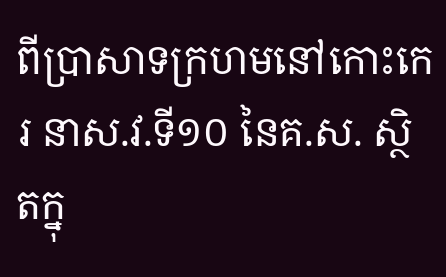ពីប្រាសាទក្រហមនៅកោះកេរ នាស.វ.ទី១០ នៃគ.ស. ស្ថិតក្នុ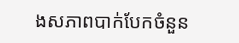ងសភាពបាក់បែកចំនួន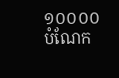១០០០០បំណែក